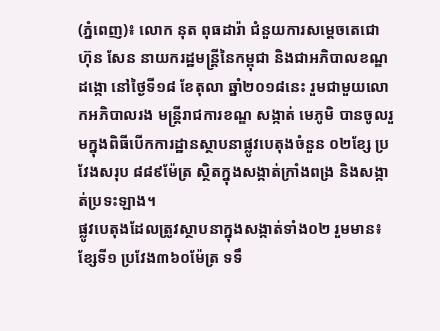(ភ្នំពេញ)៖ លោក នុត ពុធដារ៉ា ជំនួយការសម្តេចតេជោ ហ៊ុន សែន នាយករដ្ឋមន្ត្រីនៃកម្ពុជា និងជាអភិបាលខណ្ឌដង្កោ នៅថ្ងៃទី១៨ ខែតុលា ឆ្នាំ២០១៨នេះ រួមជាមួយលោកអភិបាលរង មន្ត្រីរាជការខណ្ឌ សង្កាត់ មេភូមិ បានចូលរួមក្នុងពិធីបើកការដ្ឋានស្ថាបនាផ្លូវបេតុងចំនួន ០២ខ្សែ ប្រវែងសរុប ៨៨៩ម៉ែត្រ ស្ថិតក្នុងសង្កាត់ក្រាំងពង្រ និងសង្កាត់ប្រទះឡាង។
ផ្លូវបេតុងដែលត្រូវស្ថាបនាក្នុងសង្កាត់ទាំង០២ រួមមាន៖ ខ្សែទី១ ប្រវែង៣៦០ម៉ែត្រ ទទឹ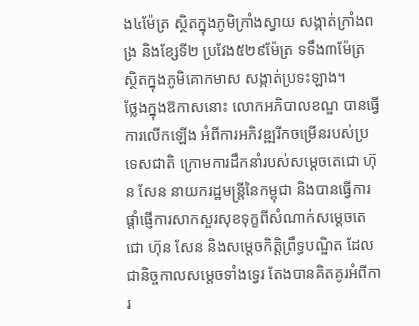ង៤ម៉ែត្រ ស្ថិតក្នុងភូមិក្រាំងស្វាយ សង្កាត់ក្រាំងពង្រ និងខ្សែទី២ ប្រវែង៥២៩ម៉ែត្រ ទទឹង៣ម៉ែត្រ ស្ថិតក្នុងភូមិគោកមាស សង្កាត់ប្រទះឡាង។
ថ្លែងក្នុងឱកាសនោះ លោកអភិបាលខណ្ឌ បានធ្វើការលើកឡើង អំពីការអភិវឌ្ឍរីកចម្រើនរបស់ប្រទេសជាតិ ក្រោមការដឹកនាំរបស់សម្តេចតេជោ ហ៊ុន សែន នាយករដ្ឋមន្ត្រីនៃកម្ពុជា និងបានធ្វើការផ្តាំផ្ញើការសាកសួរសុខទុក្ខពីសំណាក់សម្តេចតេជោ ហ៊ុន សែន និងសម្តេចកិត្តិព្រឹទ្ធបណ្ឌិត ដែលជានិច្ចកាលសម្តេចទាំងទ្វេរ តែងបានគិតគូរអំពីការ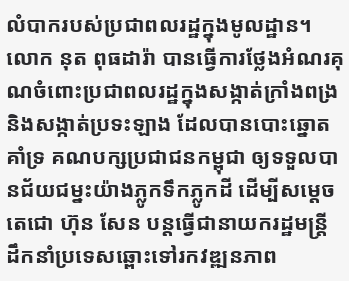លំបាករបស់ប្រជាពលរដ្ឋក្នុងមូលដ្ឋាន។
លោក នុត ពុធដារ៉ា បានធ្វើការថ្លែងអំណរគុណចំពោះប្រជាពលរដ្ឋក្នុងសង្កាត់ក្រាំងពង្រ និងសង្កាត់ប្រទះឡាង ដែលបានបោះឆ្នោតគាំទ្រ គណបក្សប្រជាជនកម្ពុជា ឲ្យទទួលបានជ័យជម្នះយ៉ាងភ្លូកទឹកភ្លូកដី ដើម្បីសម្តេចតេជោ ហ៊ុន សែន បន្តធ្វើជានាយករដ្ឋមន្ត្រី ដឹកនាំប្រទេសឆ្ពោះទៅរកវឌ្ឍនភាព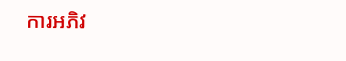ការអភិវ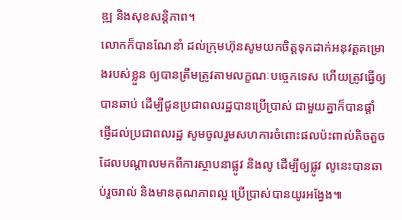ឌ្ឍ និងសុខសន្តិភាព។
លោកក៏បានណែនាំ ដល់ក្រុមហ៊ុនសូមយកចិត្តទុកដាក់អនុវត្តគម្រោងរបស់ខ្លួន ឲ្យបានត្រឹមត្រូវតាមលក្ខណៈបច្ចេកទេស ហើយត្រូវធ្វើឲ្យបានឆាប់ ដើម្បីជូនប្រជាពលរដ្ឋបានប្រើប្រាស់ ជាមួយគ្នាក៏បានផ្តាំផ្ញើដល់ប្រជាពលរដ្ឋ សូមចូលរួមសហការចំពោះផលប៉ះពាល់តិចតួច ដែលបណ្តាលមកពីការស្ថាបនាផ្លូវ និងលូ ដើម្បីឲ្យផ្លូវ លូនេះបានឆាប់រួចរាល់ និងមានគុណភាពល្អ ប្រើប្រាស់បានយូរអង្វែង៕